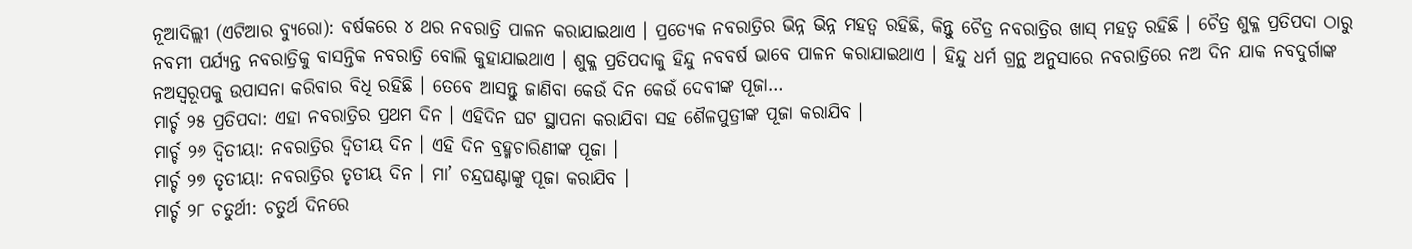ନୂଆଦିଲ୍ଲୀ (ଏଟିଆର ବ୍ୟୁରୋ): ବର୍ଷକରେ ୪ ଥର ନବରାତ୍ରି ପାଳନ କରାଯାଇଥାଏ । ପ୍ରତ୍ୟେକ ନବରାତ୍ରିର ଭିନ୍ନ ଭିନ୍ନ ମହତ୍ୱ ରହିଛି, କିନ୍ତୁ ଚୈତ୍ର ନବରାତ୍ରିର ଖାସ୍ ମହତ୍ୱ ରହିଛି । ଚୈତ୍ର ଶୁକ୍ଳ ପ୍ରତିପଦା ଠାରୁ ନବମୀ ପର୍ଯ୍ୟନ୍ତ ନବରାତ୍ରିକୁ ବାସନ୍ତିକ ନବରାତ୍ରି ବୋଲି କୁହାଯାଇଥାଏ । ଶୁକ୍ଳ ପ୍ରତିପଦାକୁ ହିନ୍ଦୁ ନବବର୍ଷ ଭାବେ ପାଳନ କରାଯାଇଥାଏ । ହିନ୍ଦୁ ଧର୍ମ ଗ୍ରନ୍ଥ ଅନୁସାରେ ନବରାତ୍ରିରେ ନଅ ଦିନ ଯାକ ନବଦୁର୍ଗାଙ୍କ ନଅସ୍ୱରୂପକୁ ଉପାସନା କରିବାର ବିଧି ରହିଛି । ତେବେ ଆସନ୍ତୁ ଜାଣିବା କେଉଁ ଦିନ କେଉଁ ଦେବୀଙ୍କ ପୂଜା…
ମାର୍ଚ୍ଚ ୨୫ ପ୍ରତିପଦା: ଏହା ନବରାତ୍ରିର ପ୍ରଥମ ଦିନ । ଏହିଦିନ ଘଟ ସ୍ଥାପନା କରାଯିବା ସହ ଶୈଳପୁତ୍ରୀଙ୍କ ପୂଜା କରାଯିବ ।
ମାର୍ଚ୍ଚ ୨୬ ଦ୍ୱିତୀୟା: ନବରାତ୍ରିର ଦ୍ୱିତୀୟ ଦିନ । ଏହି ଦିନ ବ୍ରହ୍ମଚାରିଣୀଙ୍କ ପୂଜା ।
ମାର୍ଚ୍ଚ ୨୭ ତୃତୀୟା: ନବରାତ୍ରିର ତୃତୀୟ ଦିନ । ମା’ ଚନ୍ଦ୍ରଘଣ୍ଟାଙ୍କୁ ପୂଜା କରାଯିବ ।
ମାର୍ଚ୍ଚ ୨୮ ଚତୁର୍ଥୀ: ଚତୁର୍ଥ ଦିନରେ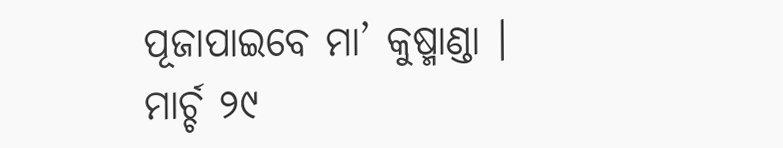ପୂଜାପାଇବେ ମା’ କୁଷ୍ମାଣ୍ଡା ।
ମାର୍ଚ୍ଚ ୨୯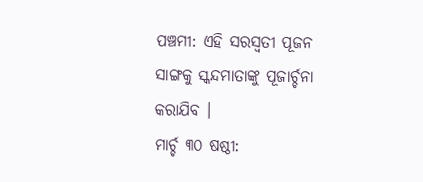ପଞ୍ଚମୀ: ଏହି ସରସ୍ୱତୀ ପୂଜନ ସାଙ୍ଗକୁ ସ୍କନ୍ଦମାତାଙ୍କୁ ପୂଜାର୍ଚ୍ଚନା କରାଯିବ ।
ମାର୍ଚ୍ଚ ୩୦ ଷଷ୍ଠୀ: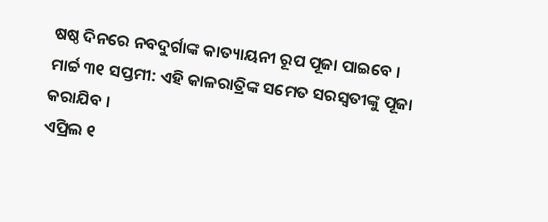ଷଷ୍ଠ ଦିନରେ ନବଦୁର୍ଗାଙ୍କ କାତ୍ୟାୟନୀ ରୂପ ପୂଜା ପାଇବେ ।
ମାର୍ଚ୍ଚ ୩୧ ସପ୍ତମୀ: ଏହି କାଳରାତ୍ରିଙ୍କ ସମେତ ସରସ୍ୱତୀଙ୍କୁ ପୂଜା କରାଯିବ ।
ଏପ୍ରିଲ ୧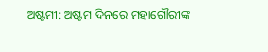ଅଷ୍ଟମୀ: ଅଷ୍ଟମ ଦିନରେ ମହାଗୌରୀଙ୍କ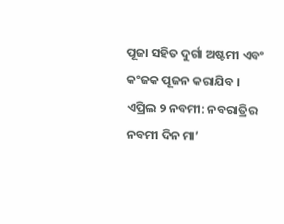ପୂଜା ସହିତ ଦୁର୍ଗା ଅଷ୍ଟମୀ ଏବଂ କଂଜକ ପୂଜନ କରାଯିବ ।
ଏପ୍ରିଲ ୨ ନବମୀ: ନବରାତ୍ରିର ନବମୀ ଦିନ ମା’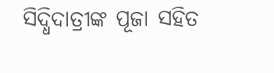ସିଦ୍ଧିଦାତ୍ରୀଙ୍କ ପୂଜା ସହିତ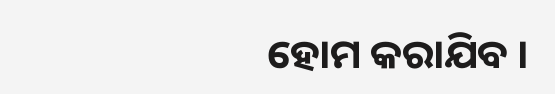ହୋମ କରାଯିବ ।